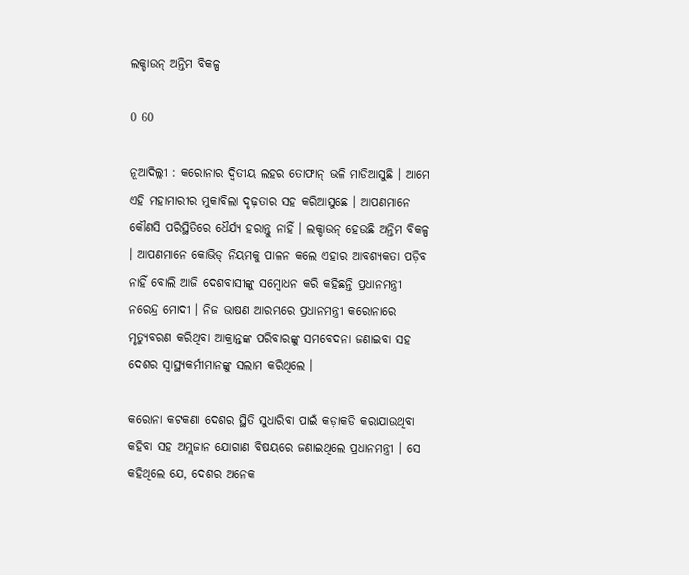ଲକ୍ଡାଉନ୍ ଅନ୍ତିମ ବିକଳ୍ପ

0 60

ନୂଆଦିଲ୍ଲୀ : କରୋନାର ଦ୍ୱିତୀୟ ଲହର ତୋଫାନ୍ ଭଳି ମାଡିଆସୁଛି । ଆମେ ଏହି ମହାମାରୀର ମୁକାବିଲା ଦୃଢ଼ତାର ସହ କରିଆସୁଛେ । ଆପଣମାନେ କୌଣସି ପରିସ୍ଥିତିରେ ଧୈର୍ଯ୍ୟ ହରାନ୍ତୁ ନାହିଁ । ଲକ୍ଡାଉନ୍ ହେଉଛି ଅନ୍ତିମ ବିକଳ୍ପ । ଆପଣମାନେ କୋଭିଡ୍ ନିୟମକୁ ପାଳନ କଲେ ଏହାର ଆବଶ୍ୟକତା ପଡ଼ିବ ନାହିଁ ବୋଲି ଆଜି ଦେଶବାସୀଙ୍କୁ ସମ୍ବୋଧନ କରି କହିଛନ୍ତି ପ୍ରଧାନମନ୍ତ୍ରୀ ନରେନ୍ଦ୍ର ମୋଦୀ । ନିଜ ଭାଷଣ ଆରମ୍ଭରେ ପ୍ରଧାନମନ୍ତ୍ରୀ କରୋନାରେ ମୃତ୍ୟୁବରଣ କରିଥିବା ଆକ୍ରାନ୍ତଙ୍କ ପରିବାରଙ୍କୁ ସମବେଦନା ଜଣାଇବା ସହ ଦେଶର ସ୍ୱାସ୍ଥ୍ୟକର୍ମୀମାନଙ୍କୁ ସଲାମ କରିଥିଲେ ।

କରୋନା କଟକଣା ଦେଶର ସ୍ଥିତି ସୁଧାରିବା ପାଇଁ କଡ଼ାକଡି କରାଯାଉଥିବା କହିବା ସହ ଅମ୍ଲଜାନ ଯୋଗାଣ ବିଷୟରେ ଜଣାଇଥିଲେ ପ୍ରଧାନମନ୍ତ୍ରୀ । ସେ କହିଥିଲେ ଯେ, ଦେଶର ଅନେକ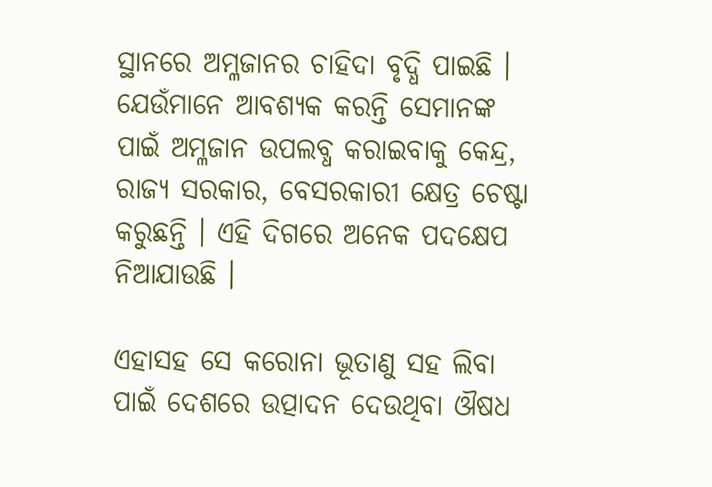ସ୍ଥାନରେ ଅମ୍ଳଜାନର ଚାହିଦା ବୃଦ୍ଧି ପାଇଛି । ଯେଉଁମାନେ ଆବଶ୍ୟକ କରନ୍ତି ସେମାନଙ୍କ ପାଇଁ ଅମ୍ଳଜାନ ଉପଲବ୍ଧ କରାଇବାକୁ କେନ୍ଦ୍ର, ରାଜ୍ୟ ସରକାର, ବେସରକାରୀ କ୍ଷେତ୍ର ଚେଷ୍ଟା କରୁଛନ୍ତି । ଏହି ଦିଗରେ ଅନେକ ପଦକ୍ଷେପ ନିଆଯାଉଛି ।

ଏହାସହ ସେ କରୋନା ଭୂତାଣୁ ସହ ଲିବା ପାଇଁ ଦେଶରେ ଉତ୍ପାଦନ ଦେଉଥିବା ଔଷଧ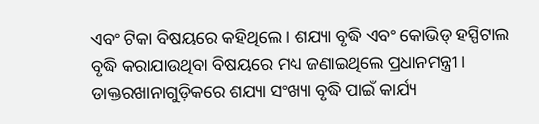ଏବଂ ଟିକା ବିଷୟରେ କହିଥିଲେ । ଶଯ୍ୟା ବୃଦ୍ଧି ଏବଂ କୋଭିଡ୍ ହସ୍ପିଟାଲ ବୃଦ୍ଧି କରାଯାଉଥିବା ବିଷୟରେ ମଧ୍ୟ ଜଣାଇଥିଲେ ପ୍ରଧାନମନ୍ତ୍ରୀ । ଡାକ୍ତରଖାନାଗୁଡ଼ିକରେ ଶଯ୍ୟା ସଂଖ୍ୟା ବୃଦ୍ଧି ପାଇଁ କାର୍ଯ୍ୟ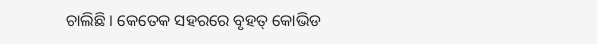ଚାଲିଛି । କେତେକ ସହରରେ ବୃହତ୍ କୋଭିଡ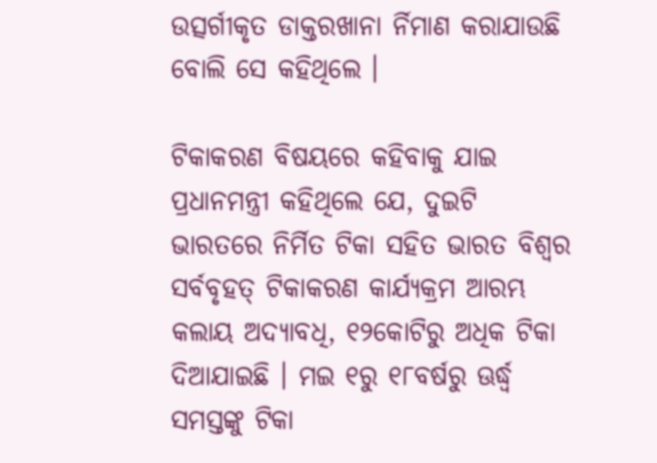ଉତ୍ସର୍ଗୀକୃତ ଡାକ୍ତରଖାନା ର୍ନିମାଣ କରାଯାଉଛି ବୋଲି ସେ କହିଥିଲେ ।

ଟିକାକରଣ ବିଷୟରେ କହିବାକୁ ଯାଇ ପ୍ରଧାନମନ୍ତ୍ରୀ କହିଥିଲେ ଯେ, ଦୁଇଟି ଭାରତରେ ନିର୍ମିତ ଟିକା ସହିତ ଭାରତ ବିଶ୍ୱର ସର୍ବବୃହତ୍ ଟିକାକରଣ କାର୍ଯ୍ୟକ୍ରମ ଆରମ୍ଭ କଲାୟ ଅଦ୍ୟାବଧି, ୧୨କୋଟିରୁ ଅଧିକ ଟିକା ଦିଆଯାଇଛି । ମଇ ୧ରୁ ୧୮ବର୍ଷରୁ ଊର୍ଦ୍ଧ୍ୱ ସମସ୍ତଙ୍କୁ ଟିକା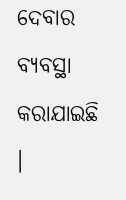ଦେବାର ବ୍ୟବସ୍ଥା କରାଯାଇଛି ।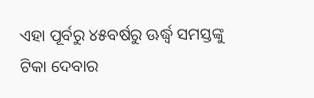ଏହା ପୂର୍ବରୁ ୪୫ବର୍ଷରୁ ଊର୍ଦ୍ଧ୍ୱ ସମସ୍ତଙ୍କୁ ଟିକା ଦେବାର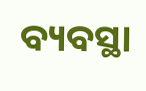ବ୍ୟବସ୍ଥା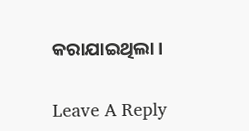କରାଯାଇଥିଲା ।

Leave A Reply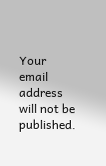Your email address will not be published.